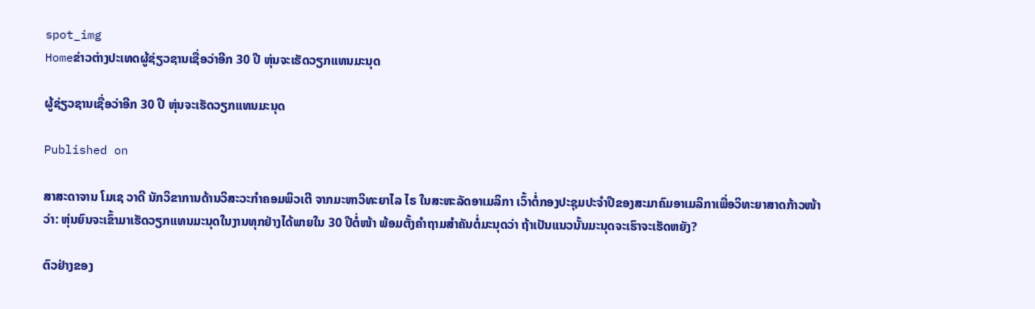spot_img
Homeຂ່າວຕ່າງປະເທດຜູ້ຊ່ຽວຊານເຊື່ອວ່າອີກ 30 ປີ ຫຸ່ນຈະເຮັດວຽກແທນມະນຸດ

ຜູ້ຊ່ຽວຊານເຊື່ອວ່າອີກ 30 ປີ ຫຸ່ນຈະເຮັດວຽກແທນມະນຸດ

Published on

ສາສະດາຈານ ໂມເຊ ວາດີ ນັກວິຂາການດ້ານວິສະວະກຳຄອມພິວເຕີ ຈາກມະຫາວິທະຍາໄລ ໄຣ ໃນສະຫະລັດອາເມລິກາ ເວົ້າຕໍ່ກອງປະຊຸມປະຈຳປີຂອງສະມາຄົມອາເມລິກາເພື່ອວິທະຍາສາດກ້າວໜ້າວ່າ: ຫຸ່ນຍົນຈະເຂົ້າມາເຮັດວຽກແທນມະນຸດໃນງານທຸກຢ່າງໄດ້ພາຍໃນ 30 ປີຕໍ່ໜ້າ ພ້ອມຕັ້ງຄຳຖາມສຳຄັນຕໍ່ມະນຸດວ່າ ຖ້າເປັນແນວນັ້ນມະນຸດຈະເຮົາຈະເຮັດຫຍັງ?

ຕົວຢ່າງຂອງ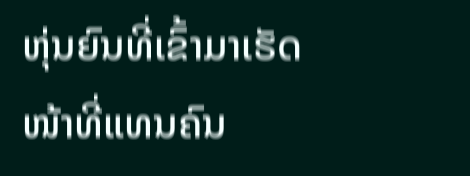ຫຸ່ນຍົນທີ່ເຂົ້າມາເຮັດໜ້າທີ່ແທນຄົນ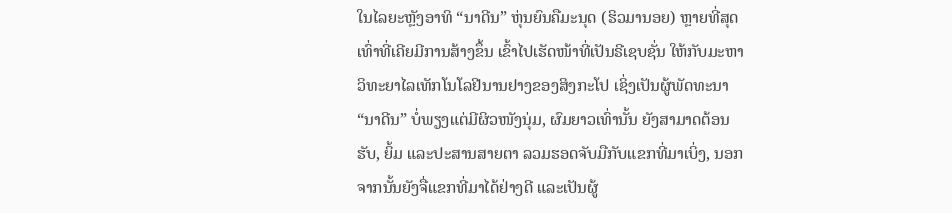ໃນໄລຍະຫຼັງອາທິ “ນາດີນ” ຫຸ່ນຍົນຄືມະນຸດ (ຮິວມານອຍ) ຫຼາຍທີ່ສຸດເທົ່າທີ່ເຄີຍມີການສ້າງຂຶ້ນ ເຂົ້າໄປເຮັດໜ້າທີ່ເປັນຣີເຊບຊັ່ນ ໃຫ້ກັບມະຫາວິທະຍາໄລເທັກໂນໂລຢີນານຢາງຂອງສິງກະໂປ ເຊິ່ງເປັນຜູ້ພັດທະນາ “ນາດີນ” ບໍ່ພຽງແຕ່ມີຜິວໜັງນຸ່ມ, ຜົມຍາວເທົ່ານັ້ນ ຍັງສາມາດຕ້ອນຮັບ, ຍິ້ມ ແລະປະສານສາຍຕາ ລວມຮອດຈັບມືກັບແຂກທີ່ມາເບິ່ງ, ນອກຈາກນັ້ນຍັງຈື່ແຂກທີ່ມາໄດ້ຢ່າງດີ ແລະເປັນຜູ້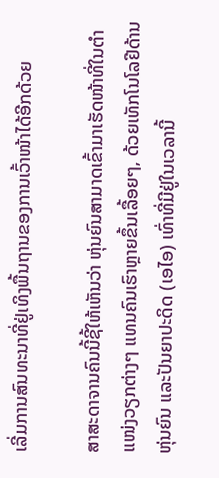ເລີ່ມການສົນທະນາທີ່ຢູ່ເທິງພື້ນຖານຂອງການເວົ້າໜ້າໄດ້ອີກດ້ວຍ

ສາສະດາຈານຄົນນີ້ຊີ້ໃຫ້ເຫັນວ່າ ຫຸ່ນຍົນສາມາດເຂົ້າມາເຮັດໜ້າທີ່ໃນຕໍາແໜ່ງວຽກຕ່າງໆ ແທນຄົນເຮົາຫຼາຍຂຶ້ນເລື້ອຍໆ, ດ້ວຍເທັກໂນໂລຢີດ້ານຫຸ່ນຍົນ ແລະປັນຍາປະດິດ (ເອໄອ) ເທົ່າທີ່ມີຢູ່ໃນເວລານີ້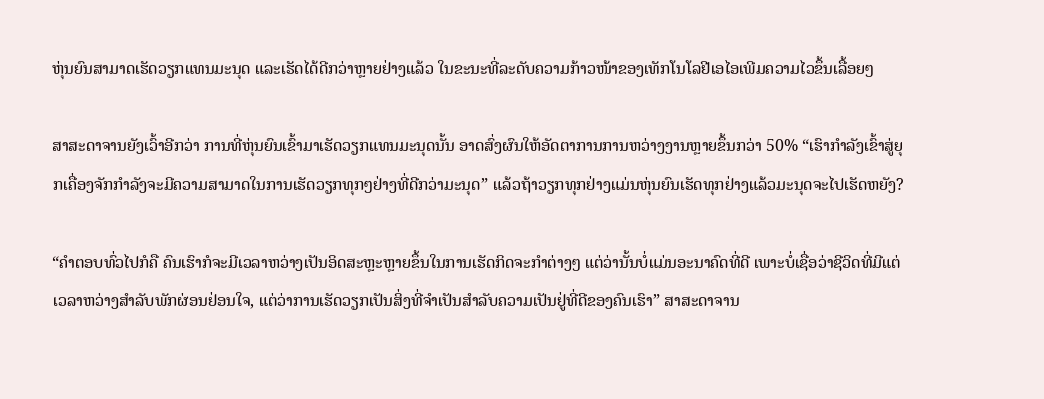ຫຸ່ນຍົນສາມາດເຮັດວຽກແທນມະນຸດ ແລະເຮັດໄດ້ດີກວ່າຫຼາຍຢ່າງແລ້ວ ໃນຂະນະທີ່ລະດັບຄວາມກ້າວໜ້າຂອງເທັກໂນໂລຢີເອໄອເພີມຄວາມໄວຂຶ້ນເລື້ອຍໆ

ສາສະດາຈານຍັງເວົ້າອີກວ່າ ການທີ່ຫຸ່ນຍົນເຂົ້າມາເຮັດວຽກແທນມະນຸດນັ້ນ ອາດສົ່ງຜົນໃຫ້ອັດຕາການການຫວ່າງງານຫຼາຍຂຶ້ນກວ່າ 50% “ເຮົາກຳລັງເຂົ້າສູ່ຍຸກເຄື່ອງຈັກກຳລັງຈະມີຄວາມສາມາດໃນການເຮັດວຽກທຸກໆຢ່າງທີ່ດີກວ່າມະນຸດ” ແລ້ວຖ້າວຽກທຸກຢ່າງແມ່ນຫຸ່ນຍົນເຮັດທຸກຢ່າງແລ້ວມະນຸດຈະໄປເຮັດຫຍັງ?

“ຄຳຕອບທົ່ວໄປກໍຄື ຄົນເຮົາກໍຈະມີເວລາຫວ່າງເປັນອິດສະຫຼະຫຼາຍຂຶ້ນໃນການເຮັດກິດຈະກຳຕ່າງໆ ແຕ່ວ່ານັ້ນບໍ່ແມ່ນອະນາຄົດທີ່ດີ ເພາະບໍ່ເຊື່ອວ່າຊີວິດທີ່ມີແຕ່ເວລາຫວ່າງສຳລັບພັກຜ່ອນຢ່ອນໃຈ, ແຕ່ວ່າການເຮັດວຽກເປັນສິ່ງທີ່ຈຳເປັນສຳລັບຄວາມເປັນຢູ່ທີ່ດີຂອງຄົນເຮົາ” ສາສະດາຈານ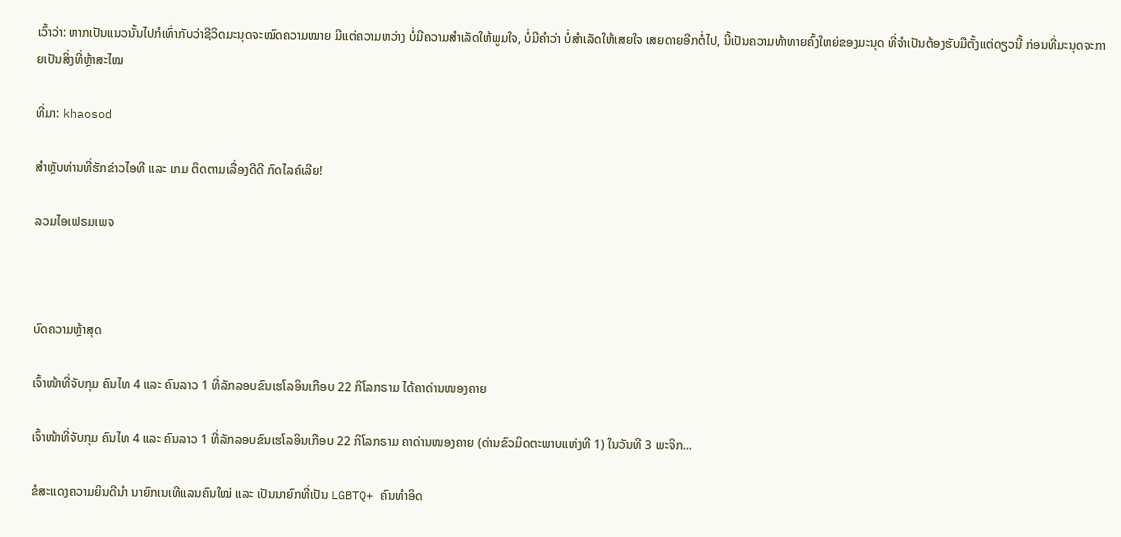ເວົ້າວ່າ: ຫາກເປັນແນວນັ້ນໄປກໍເທົ່າກັບວ່າຊີວິດມະນຸດຈະໝົດຄວາມໝາຍ ມີແຕ່ຄວາມຫວ່າງ ບໍ່ມີຄວາມສຳເລັດໃຫ້ພູມໃຈ, ບໍ່ມີຄຳວ່າ ບໍ່ສຳເລັດໃຫ້ເສຍໃຈ ເສຍດາຍອີກຕໍ່ໄປ, ນີ້ເປັນຄວາມທ້າທາຍຄົ້ງໃຫຍ່ຂອງມະນຸດ ທີ່ຈຳເປັນຕ້ອງຮັບມືຕັ້ງແຕ່ດຽວນີ້ ກ່ອນທີ່ມະນຸດຈະກາຍເປັນສິ່ງທີ່ຫຼ້າສະໄໝ

ທີ່ມາ: khaosod

ສຳຫຼັບທ່ານທີ່ຮັກຂ່າວໄອທີ ແລະ ເກມ ຕິດຕາມເລື່ອງດີດີ ກົດໄລຄ໌ເລີຍ!

ລວມໄອເຟຣມເພຈ



ບົດຄວາມຫຼ້າສຸດ

ເຈົ້າໜ້າທີ່ຈັບກຸມ ຄົນໄທ 4 ແລະ ຄົນລາວ 1 ທີ່ລັກລອບຂົນເຮໂລອິນເກືອບ 22 ກິໂລກຣາມ ໄດ້ຄາດ່ານໜອງຄາຍ

ເຈົ້າໜ້າທີ່ຈັບກຸມ ຄົນໄທ 4 ແລະ ຄົນລາວ 1 ທີ່ລັກລອບຂົນເຮໂລອິນເກືອບ 22 ກິໂລກຣາມ ຄາດ່ານໜອງຄາຍ (ດ່ານຂົວມິດຕະພາບແຫ່ງທີ 1) ໃນວັນທີ 3 ພະຈິກ...

ຂໍສະແດງຄວາມຍິນດີນຳ ນາຍົກເນເທີແລນຄົນໃໝ່ ແລະ ເປັນນາຍົກທີ່ເປັນ LGBTQ+ ຄົນທຳອິດ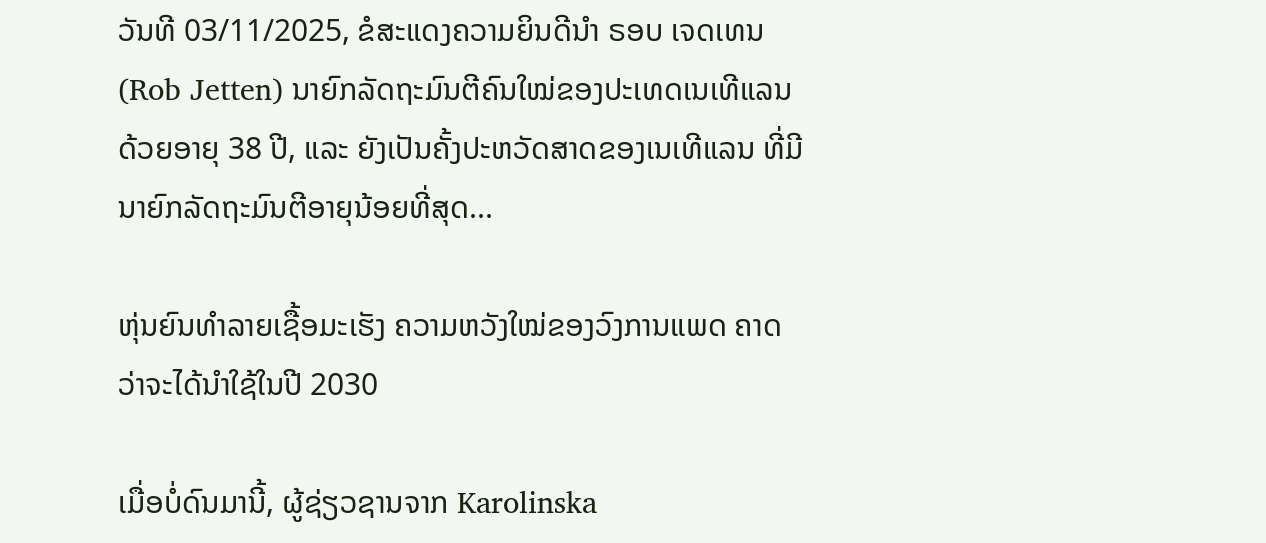ວັນທີ 03/11/2025, ຂໍສະແດງຄວາມຍິນດີນຳ ຣອບ ເຈດເທນ (Rob Jetten) ນາຍົກລັດຖະມົນຕີຄົນໃໝ່ຂອງປະເທດເນເທີແລນ ດ້ວຍອາຍຸ 38 ປີ, ແລະ ຍັງເປັນຄັ້ງປະຫວັດສາດຂອງເນເທີແລນ ທີ່ມີນາຍົກລັດຖະມົນຕີອາຍຸນ້ອຍທີ່ສຸດ...

ຫຸ່ນຍົນທຳລາຍເຊື້ອມະເຮັງ ຄວາມຫວັງໃໝ່ຂອງວົງການແພດ ຄາດວ່າຈະໄດ້ນໍາໃຊ້ໃນປີ 2030

ເມື່ອບໍ່ດົນມານີ້, ຜູ້ຊ່ຽວຊານຈາກ Karolinska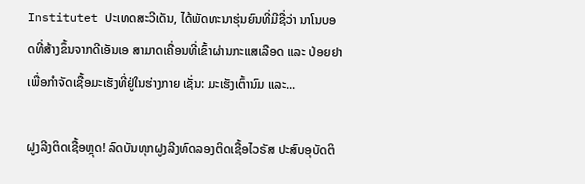Institutet ປະເທດສະວີເດັນ, ໄດ້ພັດທະນາຮຸ່ນຍົນທີ່ມີຊື່ວ່າ ນາໂນບອດທີ່ສ້າງຂຶ້ນຈາກດີເອັນເອ ສາມາດເຄື່ອນທີ່ເຂົ້າຜ່ານກະແສເລືອດ ແລະ ປ່ອຍຢາ ເພື່ອກຳຈັດເຊື້ອມະເຮັງທີ່ຢູ່ໃນຮ່າງກາຍ ເຊັ່ນ: ມະເຮັງເຕົ້ານົມ ແລະ...

ຝູງລີງຕິດເຊື້ອຫຼຸດ! ລົດບັນທຸກຝູງລີງທົດລອງຕິດເຊື້ອໄວຣັສ ປະສົບອຸບັດຕິ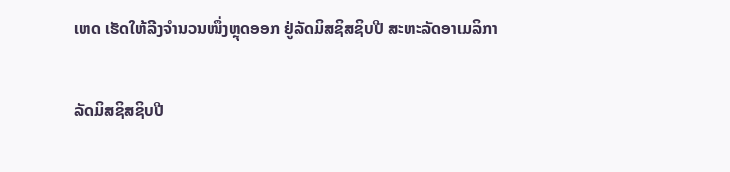ເຫດ ເຮັດໃຫ້ລີງຈຳນວນໜຶ່ງຫຼຸດອອກ ຢູ່ລັດມິສຊິສຊິບປີ ສະຫະລັດອາເມລິກາ

ລັດມິສຊິສຊິບປີ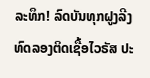ລະທຶກ! ລົດບັນທຸກຝູງລີງທົດລອງຕິດເຊື້ອໄວຣັສ ປະ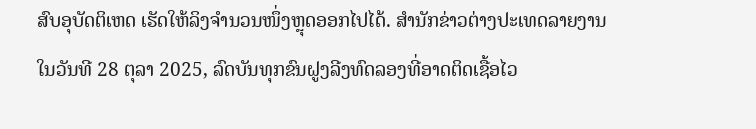ສົບອຸບັດຕິເຫດ ເຮັດໃຫ້ລິງຈຳນວນໜຶ່ງຫຼຸດອອກໄປໄດ້. ສຳນັກຂ່າວຕ່າງປະເທດລາຍງານໃນວັນທີ 28 ຕຸລາ 2025, ລົດບັນທຸກຂົນຝູງລີງທົດລອງທີ່ອາດຕິດເຊື້ອໄວ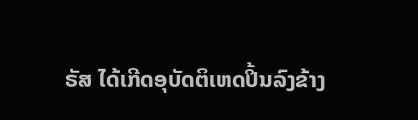ຣັສ ໄດ້ເກີດອຸບັດຕິເຫດປິ້ນລົງຂ້າງ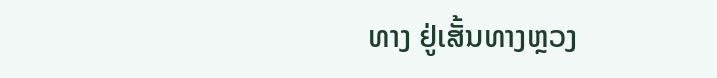ທາງ ຢູ່ເສັ້ນທາງຫຼວງ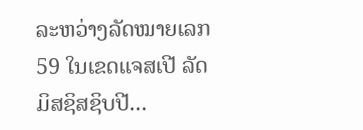ລະຫວ່າງລັດໝາຍເລກ 59 ໃນເຂດແຈສເປີ ລັດມິສຊິສຊິບປີ...